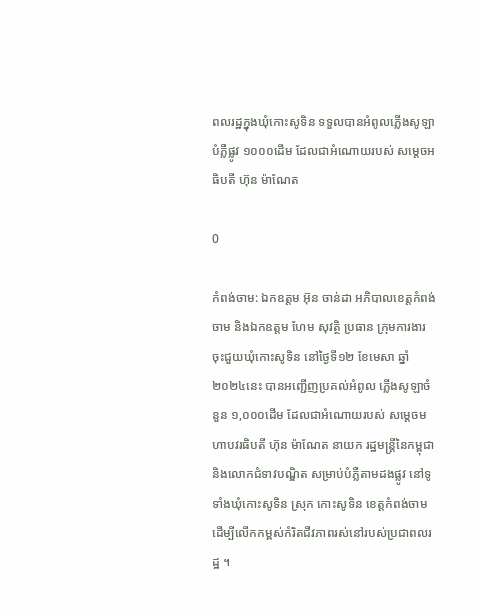ពលរដ្ឋក្នុងឃុំកោះសូទិន ទទួលបានអំពូលភ្លើងសូឡាបំភ្លឺផ្លូវ ១០០០ដើម ដែលជាអំណោយរបស់ សម្តេចអធិបតី ហ៊ុន ម៉ាណែត

0

កំពង់ចាម: ឯកឧត្តម អ៊ុន ចាន់ដា អភិបាលខេត្តកំពង់ចាម និងឯកឧត្តម ហែម សុវត្ថិ ប្រធាន ក្រុមការងារចុះជួយឃុំកោះសូទិន នៅថ្ងៃទី១២ ខែមេសា ឆ្នាំ២០២៤នេះ បានអញ្ជើញប្រគល់អំពូល ភ្លេីងសូឡាចំនួន ១,០០០ដើម ដែលជាអំណោយរបស់ សម្តេចមហាបវរធិបតី ហ៊ុន ម៉ាណែត នាយក រដ្ឋមន្ត្រីនៃកម្ពុជា និងលោកជំទាវបណ្ឌិត សម្រាប់បំភ្លឺតាមដងផ្លូវ នៅទូទាំងឃុំកោះសូទិន ស្រុក កោះសូទិន ខេត្តកំពង់ចាម ដើម្បីលើកកម្ពស់កំរិតជីវភាពរស់នៅរបស់ប្រជាពលរដ្ឋ ។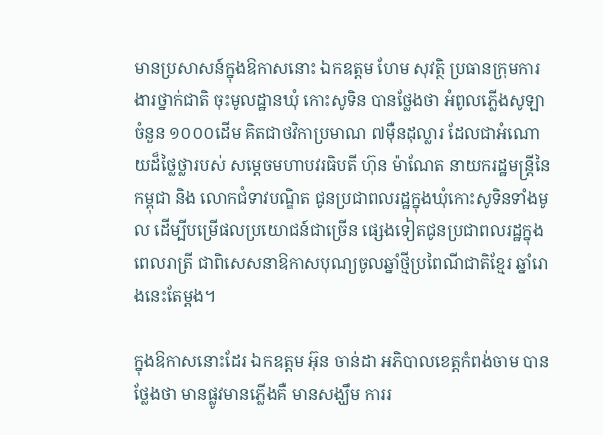មានប្រសាសន៍ក្នុងឱកាសនោះ ឯកឧត្តម ហែម សុវត្ថិ ប្រធានក្រុមការងារថ្នាក់ជាតិ ចុះមូលដ្ឋានឃុំ កោះសូទិន បានថ្លែងថា អំពូលភ្លើងសូឡាចំនួន ១០០០ដើម គិតជាថវិកាប្រមាណ ៧ម៉ឺនដុល្លារ ដែលជាអំណោយដ៏ថ្លៃថ្លារបស់ សម្តេចមហាបវរធិបតី ហ៊ុន ម៉ាណែត នាយករដ្ឋមន្ត្រីនៃកម្ពុជា និង លោកជំទាវបណ្ឌិត ជូនប្រជាពលរដ្ឋក្នុងឃុំកោះសូទិនទាំងមូល ដើម្បីបម្រើផលប្រយោជន៍ជាច្រើន ផ្សេងទៀតជូនប្រជាពលរដ្ឋក្នុងពេលរាត្រី ជាពិសេសនាឱកាសបុណ្យចូលឆ្នាំថ្មីប្រពៃណីជាតិខ្មែរ ឆ្នាំរោងនេះតែម្តង។

ក្នុងឱកាសនោះដែរ ឯកឧត្តម អ៊ុន ចាន់ដា អភិបាលខេត្តកំពង់ចាម បានថ្លែងថា មានផ្លូវមានភ្លើងគឺ មានសង្ឃឹម ការរ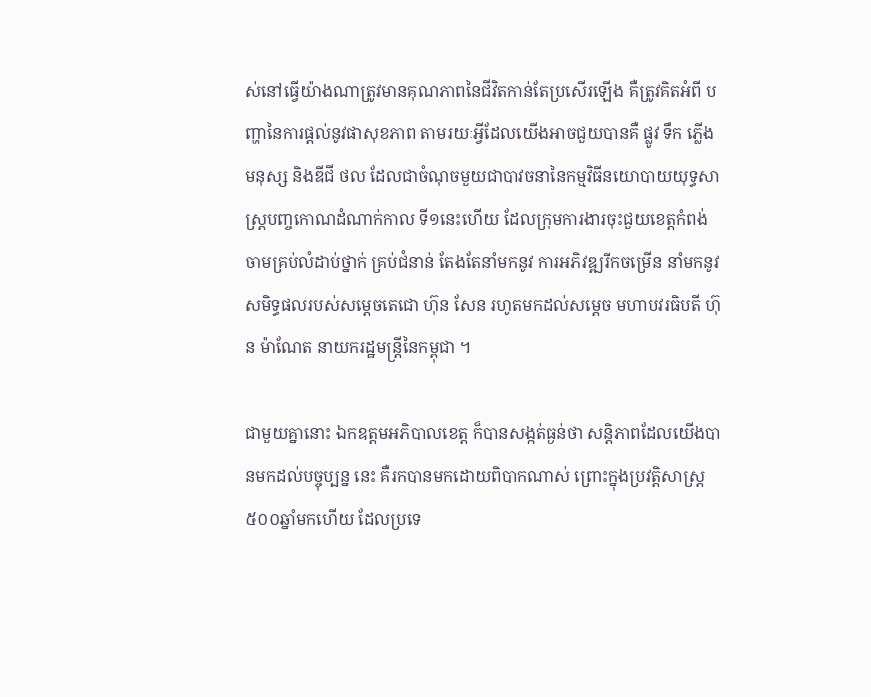ស់នៅធ្វើយ៉ាងណាត្រូវមានគុណភាពនៃជីវិតកាន់តែប្រសើរឡើង គឺត្រូវគិតអំពី បញ្ហានៃការផ្តល់នូវផាសុខភាព តាមរយៈអ្វីដែលយើងអាចជួយបានគឺ ផ្លូវ ទឹក ភ្លើង មនុស្ស និងឌីជី ថល ដែលជាចំណុចមួយជាបាវចនានៃកម្មវិធីនយោបាយយុទ្ធសាស្ត្របញ្ចកោណដំណាក់កាល ទី១នេះហើយ ដែលក្រុមការងារចុះជួយខេត្តកំពង់ចាមគ្រប់លំដាប់ថ្នាក់ គ្រប់ជំនាន់ តែងតែនាំមកនូវ ការអភិវឌ្ឍរីកចម្រើន នាំមកនូវសមិទ្ធផលរបស់សម្តេចតេជោ ហ៊ុន សែន រហូតមកដល់សម្តេច មហាបវរធិបតី ហ៊ុន ម៉ាណែត នាយករដ្ឋមន្ត្រីនៃកម្ពុជា ។

ជាមួយគ្នានោះ ឯកឧត្តមអភិបាលខេត្ត ក៏បានសង្កត់ធ្ងន់ថា សន្តិភាពដែលយើងបានមកដល់បច្ចុប្បន្ន នេះ គឺរកបានមកដោយពិបាកណាស់ ព្រោះក្នុងប្រវត្តិសាស្ត្រ៥០០ឆ្នាំមកហើយ ដែលប្រទេ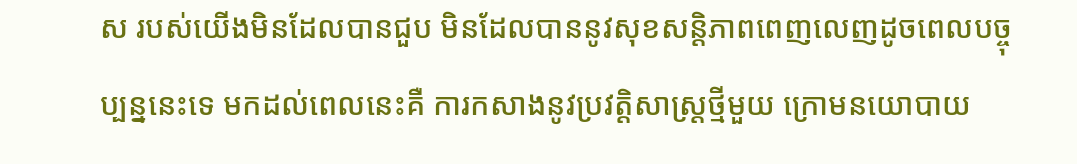ស របស់យើងមិនដែលបានជួប មិនដែលបាននូវសុខសន្តិភាពពេញលេញដូចពេលបច្ចុប្បន្ននេះទេ មកដល់ពេលនេះគឺ ការកសាងនូវប្រវត្តិសាស្ត្រថ្មីមួយ ក្រោមនយោបាយ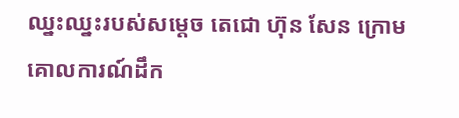ឈ្នះឈ្នះរបស់សម្តេច តេជោ ហ៊ុន សែន ក្រោមគោលការណ៍ដឹក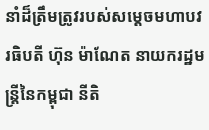នាំដ៏ត្រឹមត្រូវរបស់សម្តេចមហាបវរធិបតី ហ៊ុន ម៉ាណែត នាយករដ្ឋមន្ត្រីនៃកម្ពុជា នីតិ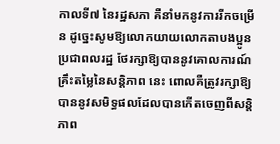កាលទី៧ នៃរដ្ឋសភា គឺនាំមកនូវការរីកចម្រើន ដូច្នេះសូមឱ្យលោកយាយលោកតាបងប្អូនប្រជាពលរដ្ឋ ថែរក្សាឱ្យបាននូវគោលការណ៍គ្រឹះតម្លៃនៃសន្តិភាព នេះ ពោលគឺត្រូវរក្សាឱ្យបាននូវសមិទ្ធផលដែលបានកើតចេញពីសន្តិភាព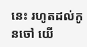នេះ រហូតដល់កូនចៅ យើ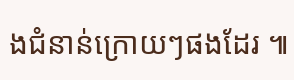ងជំនាន់ក្រោយៗផងដែរ ៕